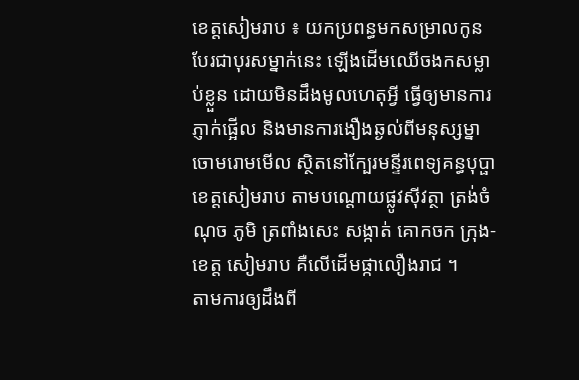ខេត្តសៀមរាប ៖ យកប្រពន្ធមកសម្រាលកូន បែរជាបុរសម្នាក់នេះ ឡើងដើមឈើចងកសម្លាប់ខ្លួន ដោយមិនដឹងមូលហេតុអ្វី ធ្វើឲ្យមានការភ្ញាក់ផ្អើល និងមានការងឿងឆ្ងល់ពីមនុស្សម្នាចោមរោមមើល ស្ថិតនៅក្បែរមន្ទីរពេទ្យគន្ធបុប្ផាខេត្តសៀមរាប តាមបណ្តោយផ្លូវស៊ីវត្ថា ត្រង់ចំណុច ភូមិ ត្រពាំងសេះ សង្កាត់ គោកចក ក្រុង-ខេត្ត សៀមរាប គឺលើដើមផ្កាលឿងរាជ ។
តាមការឲ្យដឹងពី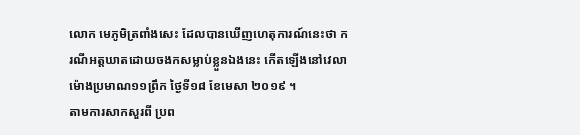លោក មេភូមិត្រពាំងសេះ ដែលបានឃើញហេតុការណ៍នេះថា ករណីអត្តឃាតដោយចងកសម្លាប់ខ្លួនឯងនេះ កើតឡើងនៅវេលាម៉ោងប្រមាណ១១ព្រឹក ថ្ងៃទី១៨ ខែមេសា ២០១៩ ។
តាមការសាកសួរពី ប្រព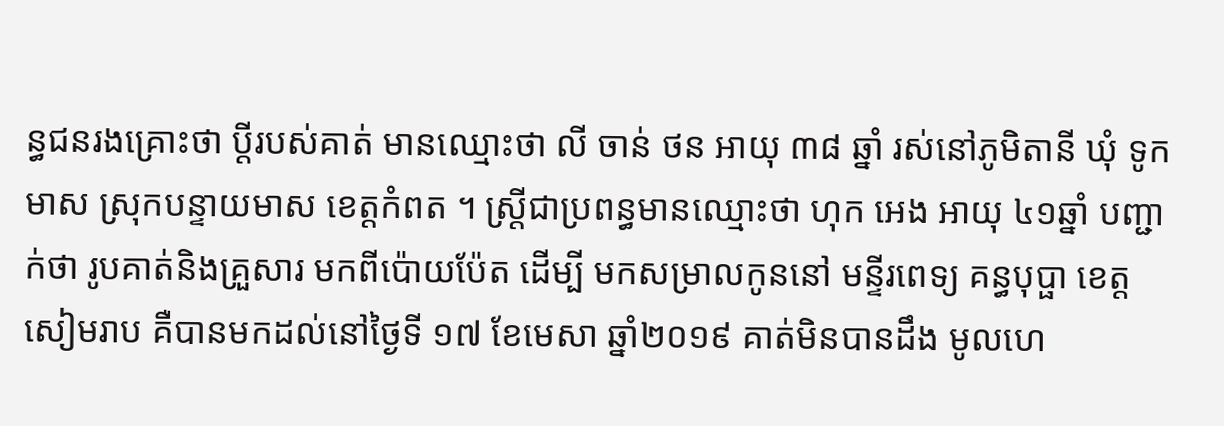ន្ធជនរងគ្រោះថា ប្តីរបស់គាត់ មានឈ្មោះថា លី ចាន់ ថន អាយុ ៣៨ ឆ្នាំ រស់នៅភូមិតានី ឃុំ ទូកមាស ស្រុកបន្ទាយមាស ខេត្តកំពត ។ ស្ត្រីជាប្រពន្ធមានឈ្មោះថា ហុក អេង អាយុ ៤១ឆ្នាំ បញ្ជាក់ថា រូបគាត់និងគ្រួសារ មកពីប៉ោយប៉ែត ដើម្បី មកសម្រាលកូននៅ មន្ទីរពេទ្យ គន្ធបុប្ផា ខេត្តសៀមរាប គឺបានមកដល់នៅថ្ងៃទី ១៧ ខែមេសា ឆ្នាំ២០១៩ គាត់មិនបានដឹង មូលហេ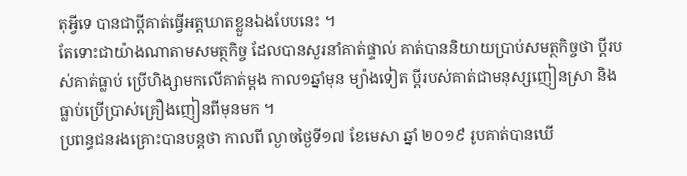តុអ្វីទេ បានជាប្តីគាត់ធ្វើអត្តឃាតខ្លួនឯងបែបនេះ ។
តែទោះជាយ៉ាងណាតាមសមត្ថកិច្ច ដែលបានសួរនាំគាត់ផ្ទាល់ គាត់បាននិយាយប្រាប់សមត្ថកិច្ចថា ប្តីរបស់គាត់ធ្លាប់ ប្រើហិង្សាមកលើគាត់ម្តង កាល១ឆ្នាំមុន ម្យ៉ាងទៀត ប្តីរបស់គាត់ជាមនុស្សញៀនស្រា និងធ្លាប់ប្រើប្រាស់គ្រឿងញៀនពីមុនមក ។
ប្រពន្ធជនរងគ្រោះបានបន្តថា កាលពី ល្ងាចថ្ងៃទី១៧ ខែមេសា ឆ្នាំ ២០១៩ រូបគាត់បានឃើ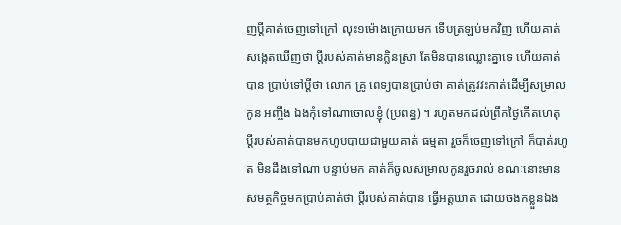ញប្តីគាត់ចេញទៅក្រៅ លុះ១ម៉ោងក្រោយមក ទើបត្រឡប់មកវិញ ហើយគាត់សង្កេតឃើញថា ប្តីរបស់គាត់មានក្លិនស្រា តែមិនបានឈ្លោះគ្នាទេ ហើយគាត់បាន ប្រាប់ទៅប្តីថា លោក គ្រូ ពេទ្យបានប្រាប់ថា គាត់ត្រូវវះកាត់ដើម្បីសម្រាលកូន អញ្ចឹង ឯងកុំទៅណាចោលខ្ញុំ (ប្រពន្ធ) ។ រហូតមកដល់ព្រឹកថ្ងៃកើតហេតុ ប្តីរបស់គាត់បានមកហូបបាយជាមួយគាត់ ធម្មតា រួចក៏ចេញទៅក្រៅ ក៏បាត់រហូត មិនដឹងទៅណា បន្ទាប់មក គាត់ក៏ចូលសម្រាលកូនរួចរាល់ ខណៈនោះមាន សមត្ថកិច្ចមកប្រាប់គាត់ថា ប្តីរបស់គាត់បាន ធ្វើអត្តឃាត ដោយចងកខ្លួនឯង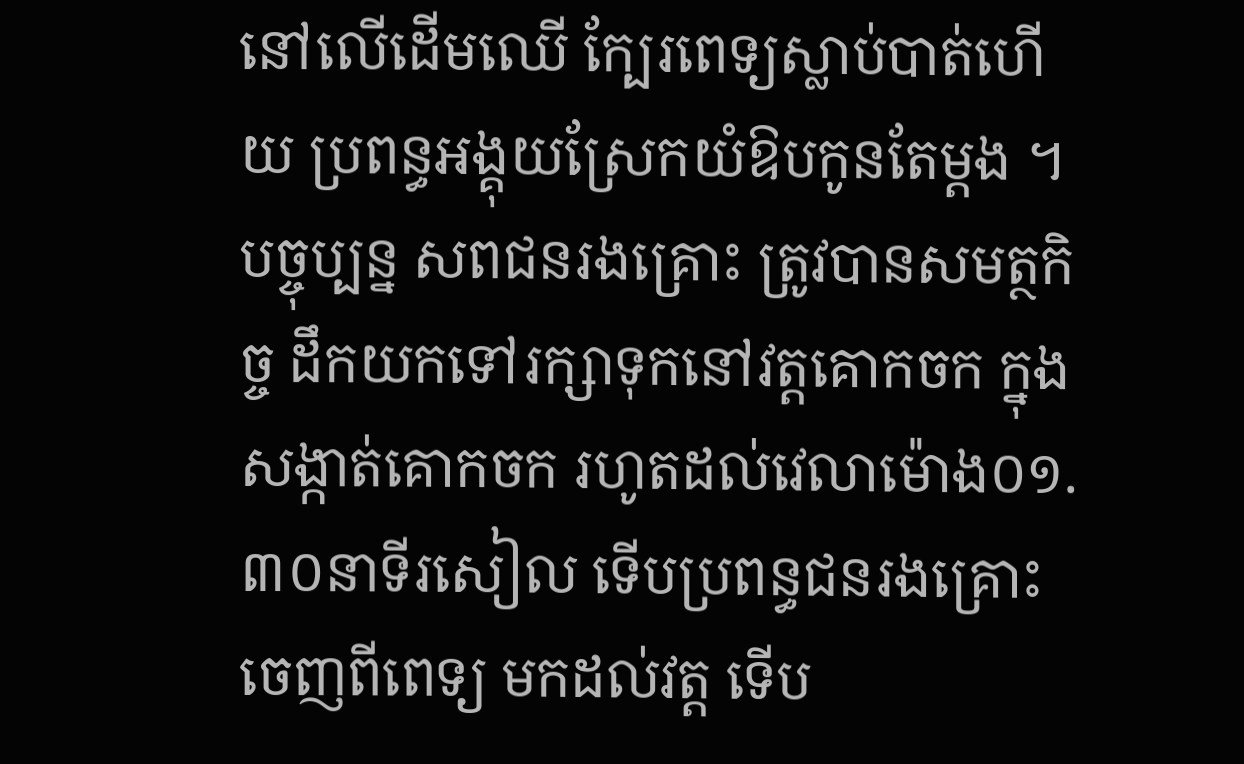នៅលើដើមឈើ ក្បែរពេទ្យស្លាប់បាត់ហើយ ប្រពន្ធអង្គុយស្រែកយំឱបកូនតែម្តង ។
បច្ចុប្បន្ន សពជនរងគ្រោះ ត្រូវបានសមត្ថកិច្ច ដឹកយកទៅរក្សាទុកនៅវត្តគោកចក ក្នុងសង្កាត់គោកចក រហូតដល់វេលាម៉ោង០១.៣០នាទីរសៀល ទើបប្រពន្ធជនរងគ្រោះចេញពីពេទ្យ មកដល់វត្ត ទើប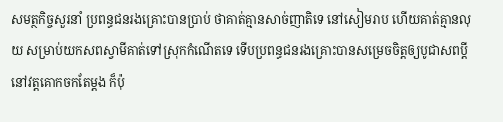សមត្ថកិច្ចសួរនាំ ប្រពន្ធជនរងគ្រោះបានប្រាប់ ថាគាត់គ្មានសាច់ញាតិទេ នៅសៀមរាប ហើយគាត់គ្មានលុយ សម្រាប់យកសពស្វាមីគាត់ទៅស្រុកកំណើតទេ ទើបប្រពន្ធជនរងគ្រោះបានសម្រេចចិត្តឲ្យបូជាសពប្តីនៅវត្តគោកចកតែម្តង ក៏ប៉ុ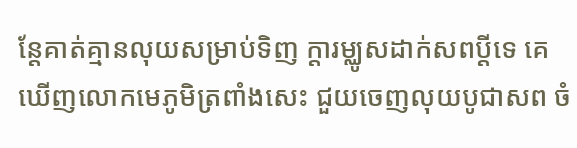ន្តែគាត់គ្មានលុយសម្រាប់ទិញ ក្តារម្ឈូសដាក់សពប្តីទេ គេឃើញលោកមេភូមិត្រពាំងសេះ ជួយចេញលុយបូជាសព ចំ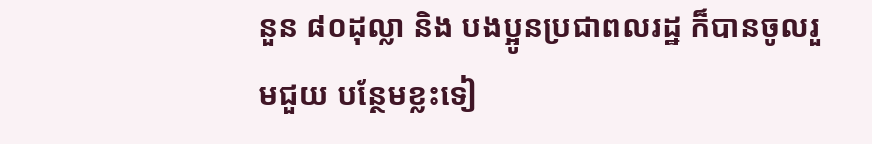នួន ៨០ដុល្លា និង បងប្អូនប្រជាពលរដ្ឋ ក៏បានចូលរួមជួយ បន្ថែមខ្លះទៀ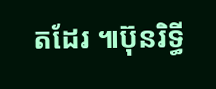តដែរ ៕ប៊ុនរិទ្ធី